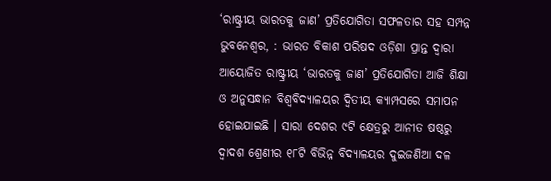‘ରାଷ୍ଟ୍ରୀୟ ଭାରତକୁ ଜାଣ’ ପ୍ରତିଯୋଗିତା ସଫଳତାର ସହ ସମ୍ପନ୍ନ
ଭୁବନେଶ୍ୱର, : ଭାରତ ବିକାଶ ପରିଷଦ ଓଡ଼ିଶା ପ୍ରାନ୍ତ ଦ୍ୱାରା ଆୟୋଜିତ ରାଷ୍ଟ୍ରୀୟ ‘ଭାରତକୁ ଜାଣ’ ପ୍ରତିଯୋଗିତା ଆଜି ଶିକ୍ଷା ଓ ଅନୁସନ୍ଧାନ ବିଶ୍ୱବିଦ୍ୟାଳୟର ଦ୍ୱିତୀୟ କ୍ୟାମ୍ପସରେ ସମାପନ ହୋଇଯାଇଛି । ସାରା ଦେଶର ୯ଟି କ୍ଷେତ୍ରରୁ ଆନୀତ ଷଷ୍ଠରୁ ଦ୍ୱାଦଶ ଶ୍ରେଣୀର ୧୮ଟି ବିଭିନ୍ନ ବିଦ୍ୟାଳୟର ଦୁଇଜଣିଆ ଦଳ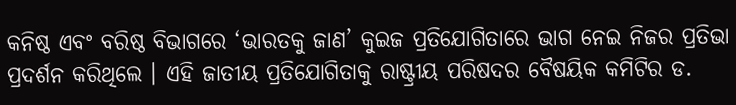କନିଷ୍ଠ ଏବଂ ବରିଷ୍ଠ ବିଭାଗରେ ‘ଭାରତକୁ ଜାଣ’ କୁଇଜ ପ୍ରତିଯୋଗିତାରେ ଭାଗ ନେଇ ନିଜର ପ୍ରତିଭା ପ୍ରଦର୍ଶନ କରିଥିଲେ । ଏହି ଜାତୀୟ ପ୍ରତିଯୋଗିତାକୁ ରାଷ୍ଟ୍ରୀୟ ପରିଷଦର ବୈଷୟିକ କମିଟିର ଡ.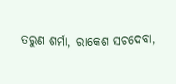ତରୁଣ ଶର୍ମା, ରାକେଶ ସଚଦେବା,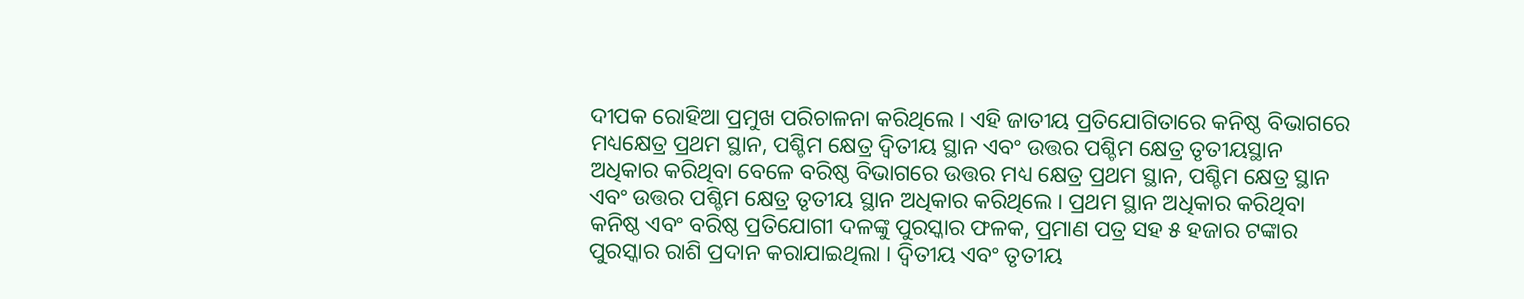ଦୀପକ ରୋହିଆ ପ୍ରମୁଖ ପରିଚାଳନା କରିଥିଲେ । ଏହି ଜାତୀୟ ପ୍ରତିଯୋଗିତାରେ କନିଷ୍ଠ ବିଭାଗରେ ମଧ୍ୟକ୍ଷେତ୍ର ପ୍ରଥମ ସ୍ଥାନ, ପଶ୍ଚିମ କ୍ଷେତ୍ର ଦ୍ୱିତୀୟ ସ୍ଥାନ ଏବଂ ଉତ୍ତର ପଶ୍ଚିମ କ୍ଷେତ୍ର ତୃତୀୟସ୍ଥାନ ଅଧିକାର କରିଥିବା ବେଳେ ବରିଷ୍ଠ ବିଭାଗରେ ଉତ୍ତର ମଧ୍ୟ କ୍ଷେତ୍ର ପ୍ରଥମ ସ୍ଥାନ, ପଶ୍ଚିମ କ୍ଷେତ୍ର ସ୍ଥାନ ଏବଂ ଉତ୍ତର ପଶ୍ଚିମ କ୍ଷେତ୍ର ତୃତୀୟ ସ୍ଥାନ ଅଧିକାର କରିଥିଲେ । ପ୍ରଥମ ସ୍ଥାନ ଅଧିକାର କରିଥିବା କନିଷ୍ଠ ଏବଂ ବରିଷ୍ଠ ପ୍ରତିଯୋଗୀ ଦଳଙ୍କୁ ପୁରସ୍କାର ଫଳକ, ପ୍ରମାଣ ପତ୍ର ସହ ୫ ହଜାର ଟଙ୍କାର ପୁରସ୍କାର ରାଶି ପ୍ରଦାନ କରାଯାଇଥିଲା । ଦ୍ୱିତୀୟ ଏବଂ ତୃତୀୟ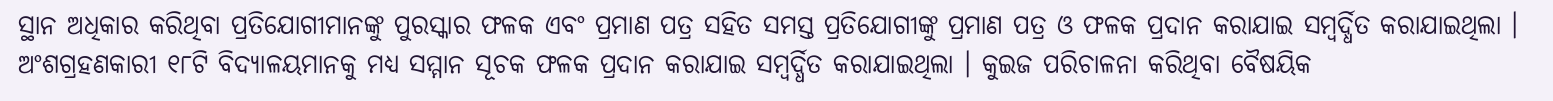ସ୍ଥାନ ଅଧିକାର କରିଥିବା ପ୍ରତିଯୋଗୀମାନଙ୍କୁ ପୁରସ୍କାର ଫଳକ ଏବଂ ପ୍ରମାଣ ପତ୍ର ସହିତ ସମସ୍ତ ପ୍ରତିଯୋଗୀଙ୍କୁ ପ୍ରମାଣ ପତ୍ର ଓ ଫଳକ ପ୍ରଦାନ କରାଯାଇ ସମ୍ବର୍ଦ୍ଧିତ କରାଯାଇଥିଲା । ଅଂଶଗ୍ରହଣକାରୀ ୧୮ଟି ବିଦ୍ୟାଳୟମାନକୁ ମଧ୍ୟ ସମ୍ମାନ ସୂଚକ ଫଳକ ପ୍ରଦାନ କରାଯାଇ ସମ୍ବର୍ଦ୍ଧିତ କରାଯାଇଥିଲା । କୁଇଜ ପରିଚାଳନା କରିଥିବା ବୈଷୟିକ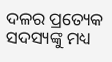ଦଳର ପ୍ରତ୍ୟେକ ସଦସ୍ୟଙ୍କୁ ମଧ୍ୟ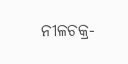ନୀଳଚକ୍ର-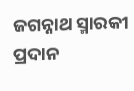ଜଗନ୍ନାଥ ସ୍ମାରକୀ ପ୍ରଦାନ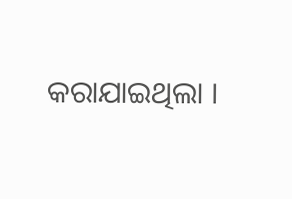କରାଯାଇଥିଲା ।